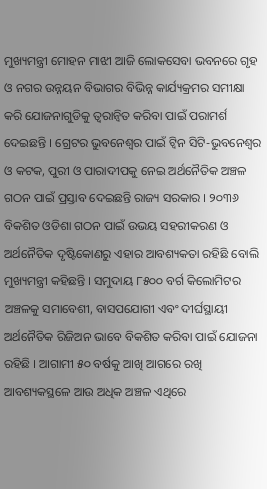ମୁଖ୍ୟମନ୍ତ୍ରୀ ମୋହନ ମାଝୀ ଆଜି ଲୋକସେବା ଭବନରେ ଗୃହ ଓ ନଗର ଉନ୍ନୟନ ବିଭାଗର ବିଭିନ୍ନ କାର୍ଯ୍ୟକ୍ରମର ସମୀକ୍ଷା କରି ଯୋଜନାଗୁଡିକୁ ତ୍ୱରାନ୍ୱିତ କରିବା ପାଇଁ ପରାମର୍ଶ ଦେଇଛନ୍ତି । ଗ୍ରେଟର ଭୁବନେଶ୍ୱର ପାଇଁ ଟ୍ୱିନ ସିଟି-ଭୁବନେଶ୍ୱର ଓ କଟକ, ପୁରୀ ଓ ପାରାଦୀପକୁ ନେଇ ଅର୍ଥନୈତିକ ଅଞ୍ଚଳ ଗଠନ ପାଇଁ ପ୍ରସ୍ତାବ ଦେଇଛନ୍ତି ରାଜ୍ୟ ସରକାର । ୨୦୩୬ ବିକଶିତ ଓଡିଶା ଗଠନ ପାଇଁ ଉଭୟ ସହରୀକରଣ ଓ ଅର୍ଥନୈତିକ ଦୃଷ୍ଟିକୋଣରୁ ଏହାର ଆବଶ୍ୟକତା ରହିଛି ବୋଲି ମୁଖ୍ୟମନ୍ତ୍ରୀ କହିଛନ୍ତି । ସମୁଦାୟ ୮୫୦୦ ବର୍ଗ କିଲୋମିଟର ଅଞ୍ଚଳକୁ ସମାବେଶୀ, ବାସପଯୋଗୀ ଏବଂ ଦୀର୍ଘସ୍ଥାୟୀ ଅର୍ଥନୈତିକ ରିଜିଅନ ଭାବେ ବିକଶିତ କରିବା ପାଇଁ ଯୋଜନା ରହିଛି । ଆଗାମୀ ୫୦ ବର୍ଷକୁ ଆଖି ଆଗରେ ରଖି ଆବଶ୍ୟକସ୍ଥଳେ ଆଉ ଅଧିକ ଅଞ୍ଚଳ ଏଥିରେ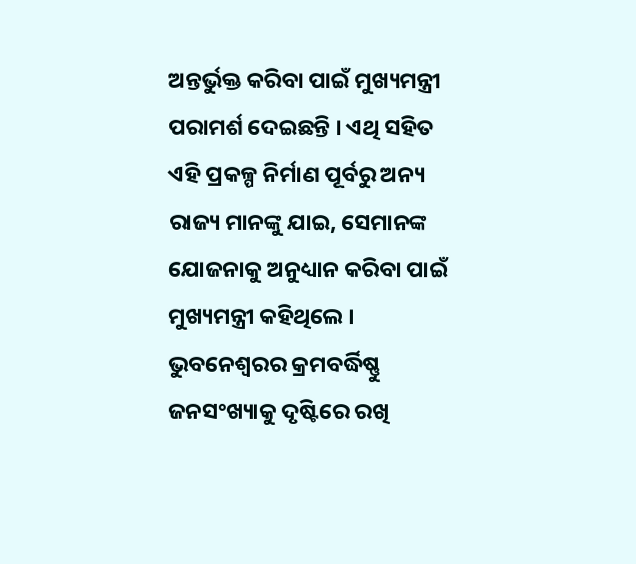ଅନ୍ତର୍ଭୁକ୍ତ କରିବା ପାଇଁ ମୁଖ୍ୟମନ୍ତ୍ରୀ ପରାମର୍ଶ ଦେଇଛନ୍ତି । ଏଥି ସହିତ ଏହି ପ୍ରକଳ୍ପ ନିର୍ମାଣ ପୂର୍ବରୁ ଅନ୍ୟ ରାଜ୍ୟ ମାନଙ୍କୁ ଯାଇ, ସେମାନଙ୍କ ଯୋଜନାକୁ ଅନୁଧ୍ୟାନ କରିବା ପାଇଁ ମୁଖ୍ୟମନ୍ତ୍ରୀ କହିଥିଲେ । ଭୁବନେଶ୍ୱରର କ୍ରମବର୍ଦ୍ଧିଷ୍ଣୁ ଜନସଂଖ୍ୟାକୁ ଦୃଷ୍ଟିରେ ରଖି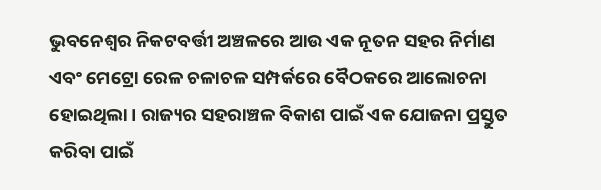ଭୁବନେଶ୍ୱର ନିକଟବର୍ତ୍ତୀ ଅଞ୍ଚଳରେ ଆଉ ଏକ ନୂତନ ସହର ନିର୍ମାଣ ଏବଂ ମେଟ୍ରୋ ରେଳ ଚଳାଚଳ ସମ୍ପର୍କରେ ବୈଠକରେ ଆଲୋଚନା ହୋଇଥିଲା । ରାଜ୍ୟର ସହରାଞ୍ଚଳ ବିକାଶ ପାଇଁ ଏକ ଯୋଜନା ପ୍ରସ୍ତୁତ କରିବା ପାଇଁ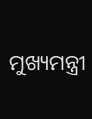ମୁଖ୍ୟମନ୍ତ୍ରୀ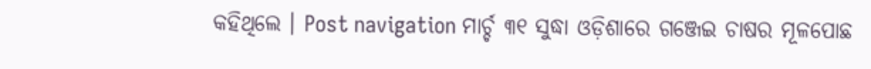କହିଥିଲେ । Post navigation ମାର୍ଚ୍ଚ ୩୧ ସୁଦ୍ଧା ଓଡ଼ିଶାରେ ଗଞ୍ଜେଇ ଚାଷର ମୂଳପୋଛ